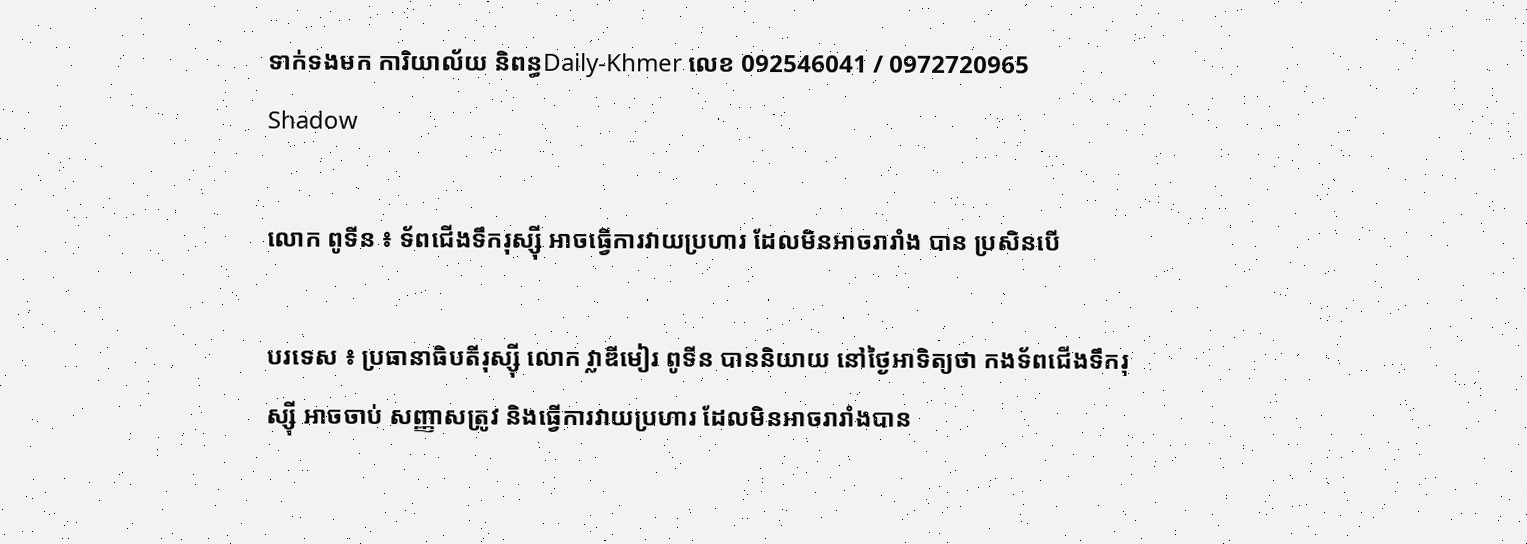ទាក់ទងមក ការិយាល័យ និពន្ធDaily-Khmer លេខ 092546041 / 0972720965
Shadow

លោក ពូទីន ៖ ទ័ពជើងទឹករុស្ស៊ី អាចធ្វើការវាយប្រហារ ដែលមិនអាចរារាំង បាន ប្រសិនបើ

បរទេស ៖ ប្រធានាធិបតីរុស្ស៊ី លោក វ្លាឌីមៀរ ពូទីន បាននិយាយ នៅថ្ងៃអាទិត្យថា កងទ័ពជើងទឹករុស្ស៊ី អាចចាប់ សញ្ញាសត្រូវ និងធ្វើការវាយប្រហារ ដែលមិនអាចរារាំងបាន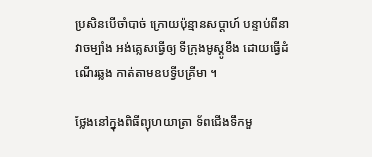ប្រសិនបើចាំបាច់ ក្រោយប៉ុន្មានសប្ដាហ៍ បន្ទាប់ពីនាវាចម្បាំង អង់គ្លេសធ្វើឲ្យ ទីក្រុងមូស្គូខឹង ដោយធ្វើដំណើរឆ្លង កាត់តាមឧបទ្វីបគ្រីមា ។

ថ្លែងនៅក្នុងពិធីព្យុហយាត្រា ទ័ពជើងទឹកមួ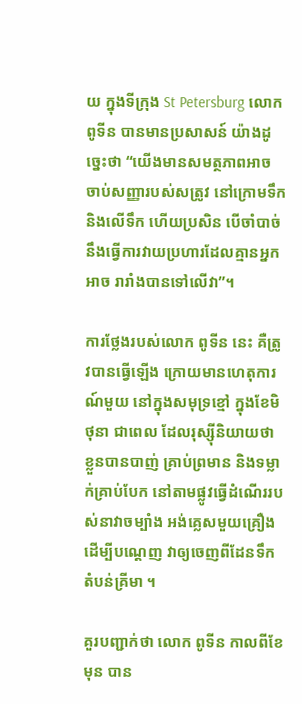យ ក្នុងទីក្រុង St Petersburg លោក ពូទីន បានមានប្រសាសន៍ យ៉ាងដូច្នេះថា “យើងមានសមត្ថភាពអាច ចាប់សញ្ញារបស់សត្រូវ នៅក្រោមទឹកនិងលើទឹក ហើយប្រសិន បើចាំបាច់ នឹងធ្វើការវាយប្រហារដែលគ្មានអ្នកអាច រារាំងបានទៅលើវា”។

ការថ្លែងរបស់លោក ពូទីន នេះ គឺត្រូវបានធ្វើឡើង ក្រោយមានហេតុការណ៍មួយ នៅក្នុងសមុទ្រខ្មៅ ក្នុងខែមិថុនា ជាពេល ដែលរុស្ស៊ីនិយាយថា ខ្លួនបានបាញ់ គ្រាប់ព្រមាន និងទម្លាក់គ្រាប់បែក នៅតាមផ្លូវធ្វើដំណើររបស់នាវាចម្បាំង អង់គ្លេសមួយគ្រឿង ដើម្បីបណ្ដេញ វាឲ្យចេញពីដែនទឹកតំបន់គ្រីមា ។

គួរបញ្ជាក់ថា លោក ពូទីន កាលពីខែមុន បាន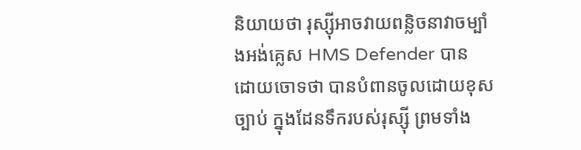និយាយថា រុស្ស៊ីអាចវាយពន្លិចនាវាចម្បាំងអង់គ្លេស HMS Defender បាន ដោយចោទថា បានបំពានចូលដោយខុសច្បាប់ ក្នុងដែនទឹករបស់រុស្ស៊ី ព្រមទាំង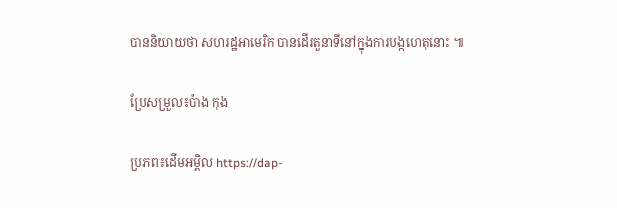បាននិយាយថា សហរដ្ឋអាមេរិក បានដើរតួនាទីនៅក្នុងការបង្កហេតុនោះ ៕

ប្រែសម្រួល៖ប៉ាង កុង

ប្រភព៖ដើមអម្ពិល https://dap-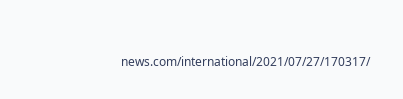news.com/international/2021/07/27/170317/